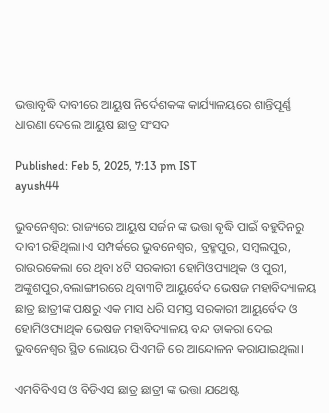ଭତ୍ତାବୃଦ୍ଧି ଦାବୀରେ ଆୟୁଷ ନିର୍ଦେଶକଙ୍କ କାର୍ଯ୍ୟାଳୟରେ ଶାନ୍ତିପୂର୍ଣ୍ଣ ଧାରଣା ଦେଲେ ଆୟୁଷ ଛାତ୍ର ସଂସଦ

Published: Feb 5, 2025, 7:13 pm IST
ayush44

ଭୁବନେଶ୍ୱର: ରାଜ୍ୟରେ ଆୟୁଷ ସର୍ଜନ ଙ୍କ ଭତ୍ତା ଵୃଦ୍ଧି ପାଇଁ ବହୁଦିନରୁ ଦାବୀ ରହିଥିଲା।ଏ ସମ୍ପର୍କରେ ଭୁବନେଶ୍ୱର, ବ୍ରହ୍ମପୁର, ସମ୍ବଲପୁର, ରାଉରକେଲା ରେ ଥିବା ୪ଟି ସରକାରୀ ହୋମିଓପ୍ୟାଥିକ ଓ ପୁରୀ, ଅଙ୍କୁଶପୁର,ବଲାଙ୍ଗୀରରେ ଥିବା୩ଟି ଆୟୁର୍ବେଦ ଭେଷଜ ମହାବିଦ୍ୟାଳୟ ଛାତ୍ର ଛାତ୍ରୀଙ୍କ ପକ୍ଷରୁ ଏକ ମାସ ଧରି ସମସ୍ତ ସରକାରୀ ଆୟୁର୍ବେଦ ଓ ହୋମିଓପ୍ୟାଥିକ ଭେଷଜ ମହାବିଦ୍ୟାଳୟ ବନ୍ଦ ଡାକରା ଦେଇ ଭୁବନେଶ୍ୱର ସ୍ଥିତ ଲୋୟର ପିଏମଜି ରେ ଆନ୍ଦୋଳନ କରାଯାଇଥିଲା।

ଏମବିବିଏସ ଓ ବିଡିଏସ ଛାତ୍ର ଛାତ୍ରୀ ଙ୍କ ଭତ୍ତା ଯଥେଷ୍ଟ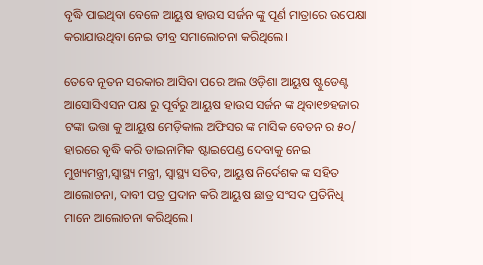ବୃଦ୍ଧି ପାଇଥିବା ବେଳେ ଆୟୁଷ ହାଉସ ସର୍ଜନ ଙ୍କୁ ପୂର୍ଣ ମାତ୍ରାରେ ଉପେକ୍ଷା କରାଯାଉଥିବା ନେଇ ତୀବ୍ର ସମାଲୋଚନା କରିଥିଲେ।

ତେବେ ନୂତନ ସରକାର ଆସିବା ପରେ ଅଲ ଓଡ଼ିଶା ଆୟୁଷ ଷ୍ଟୁଡେଣ୍ଟ ଆସୋସିଏସନ ପକ୍ଷ ରୁ ପୂର୍ବରୁ ଆୟୁଷ ହାଉସ ସର୍ଜନ ଙ୍କ ଥିବା୧୭ହଜାର ଟଙ୍କା ଭତ୍ତା କୁ ଆୟୁଷ ମେଡ଼ିକାଲ ଅଫିସର ଙ୍କ ମାସିକ ବେତନ ର ୫୦/ ହାରରେ ଵୃଦ୍ଧି କରି ଡାଇନାମିକ ଷ୍ଟାଇପେଣ୍ଡ ଦେବାକୁ ନେଇ ମୁଖ୍ୟମନ୍ତ୍ରୀ,ସ୍ୱାସ୍ଥ୍ୟ ମନ୍ତ୍ରୀ, ସ୍ୱାସ୍ଥ୍ୟ ସଚିବ, ଆୟୁଷ ନିର୍ଦେଶକ ଙ୍କ ସହିତ ଆଲୋଚନା, ଦାବୀ ପତ୍ର ପ୍ରଦାନ କରି ଆୟୁଷ ଛାତ୍ର ସଂସଦ ପ୍ରତିନିଧି ମାନେ ଆଲୋଚନା କରିଥିଲେ।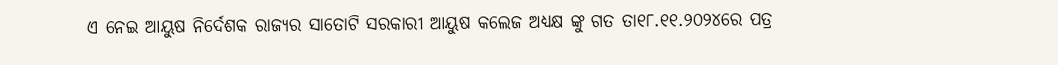ଏ ନେଇ ଆୟୁଷ ନିର୍ଦେଶକ ରାଜ୍ୟର ସାତୋଟି ସରକାରୀ ଆୟୁଷ କଲେଜ ଅଧ୍ୟକ୍ଷ ଙ୍କୁ ଗତ ତା୧୮.୧୧.୨୦୨୪ରେ ପତ୍ର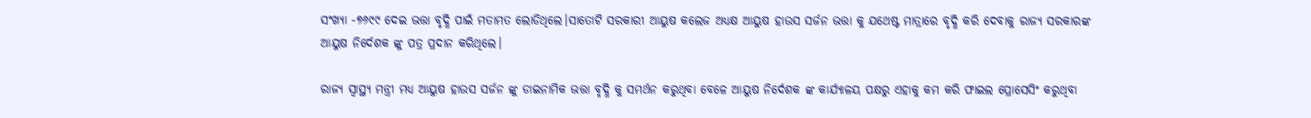ସଂଖ୍ୟା -୭୬୯୯ ଦେଇ ଭତ୍ତା ବୃଦ୍ଧି ପାଇଁ ମତାମତ ଲୋଡିଥିଲେ।ସାତୋଟି ସରକାରୀ ଆୟୁଷ କଲେଜ ଅଧ୍ୟକ୍ଷ ଆୟୁଷ ହାଉସ ସର୍ଜନ ଭତ୍ତା କୁ ଯଥେଷ୍ଟ ମାତ୍ରାରେ ବୃଦ୍ଧି କରି ଦେବାକୁ ରାଜ୍ୟ ସରକାରଙ୍କ ଆୟୁଷ ନିର୍ଦେଶକ ଙ୍କୁ ପତ୍ର ପ୍ରଦାନ କରିଥିଲେ।

ରାଜ୍ୟ ସ୍ୱାସ୍ଥ୍ୟ ମନ୍ତ୍ରୀ ମଧ୍ୟ ଆୟୁଷ ହାଉସ ସର୍ଜନ ଙ୍କୁ ଡାଇନାମିକ ଭତ୍ତା ବୃଦ୍ଧି କୁ ସମର୍ଥନ କରୁଥିବା ବେଳେ ଆୟୁଷ ନିର୍ଦେଶକ ଙ୍କ କାର୍ଯ୍ୟାଳୟ ପକ୍ଷରୁ ଏହାକୁ କମ କରି ଫାଇଲ ପ୍ରୋସେସିଂ କରୁଥିବା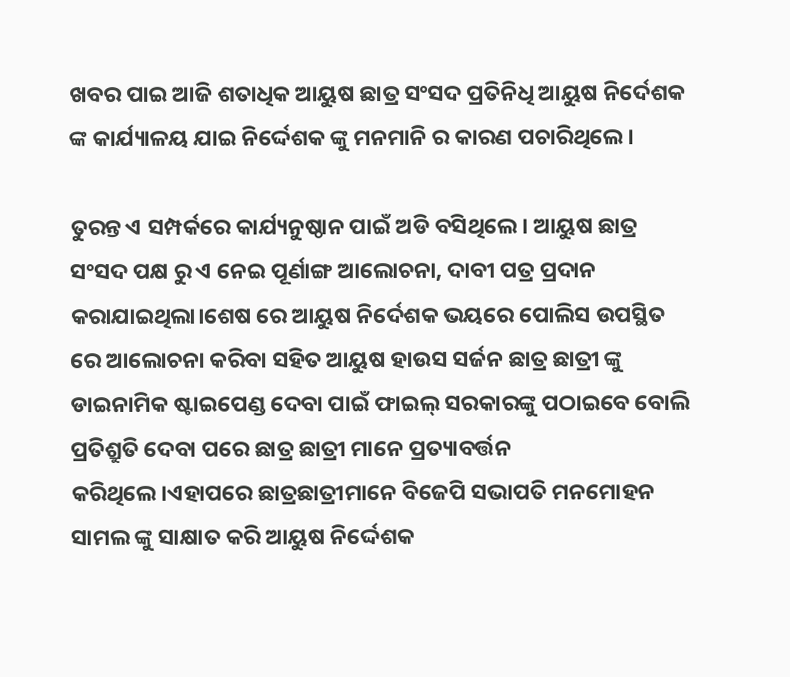ଖବର ପାଇ ଆଜି ଶତାଧିକ ଆୟୁଷ ଛାତ୍ର ସଂସଦ ପ୍ରତିନିଧି ଆୟୁଷ ନିର୍ଦେଶକ ଙ୍କ କାର୍ଯ୍ୟାଳୟ ଯାଇ ନିର୍ଦ୍ଦେଶକ ଙ୍କୁ ମନମାନି ର କାରଣ ପଚାରିଥିଲେ।

ତୁରନ୍ତ ଏ ସମ୍ପର୍କରେ କାର୍ଯ୍ୟନୁଷ୍ଠାନ ପାଇଁ ଅଡି ବସିଥିଲେ। ଆୟୁଷ ଛାତ୍ର ସଂସଦ ପକ୍ଷ ରୁ ଏ ନେଇ ପୂର୍ଣାଙ୍ଗ ଆଲୋଚନା, ଦାବୀ ପତ୍ର ପ୍ରଦାନ କରାଯାଇଥିଲା।ଶେଷ ରେ ଆୟୁଷ ନିର୍ଦେଶକ ଭୟରେ ପୋଲିସ ଉପସ୍ଥିତ ରେ ଆଲୋଚନା କରିବା ସହିତ ଆୟୁଷ ହାଉସ ସର୍ଜନ ଛାତ୍ର ଛାତ୍ରୀ ଙ୍କୁ ଡାଇନାମିକ ଷ୍ଟାଇପେଣ୍ଡ ଦେବା ପାଇଁ ଫାଇଲ୍ ସରକାରଙ୍କୁ ପଠାଇବେ ବୋଲି ପ୍ରତିଶ୍ରୁତି ଦେବା ପରେ ଛାତ୍ର ଛାତ୍ରୀ ମାନେ ପ୍ରତ୍ୟାବର୍ତ୍ତନ କରିଥିଲେ।ଏହାପରେ ଛାତ୍ରଛାତ୍ରୀମାନେ ବିଜେପି ସଭାପତି ମନମୋହନ ସାମଲ ଙ୍କୁ ସାକ୍ଷାତ କରି ଆୟୁଷ ନିର୍ଦ୍ଦେଶକ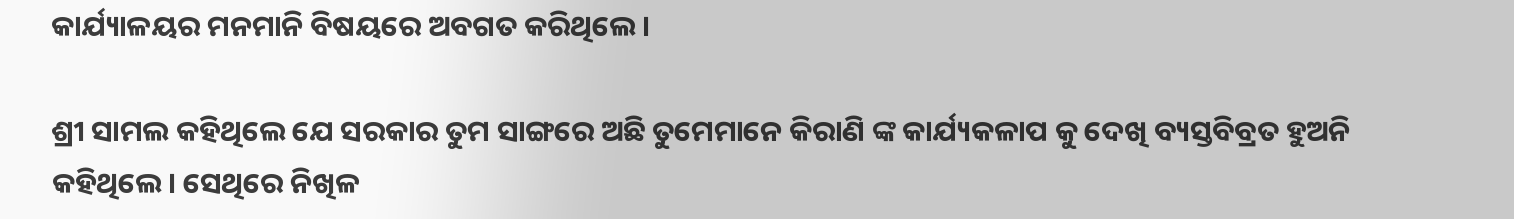କାର୍ଯ୍ୟାଳୟର ମନମାନି ବିଷୟରେ ଅବଗତ କରିଥିଲେ ।

ଶ୍ରୀ ସାମଲ କହିଥିଲେ ଯେ ସରକାର ତୁମ ସାଙ୍ଗରେ ଅଛି ତୁମେମାନେ କିରାଣି ଙ୍କ କାର୍ଯ୍ୟକଳାପ କୁ ଦେଖି ବ୍ୟସ୍ତବିବ୍ରତ ହୁଅନି କହିଥିଲେ। ସେଥିରେ ନିଖିଳ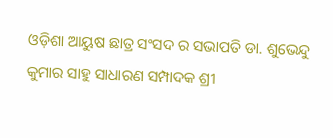ଓଡ଼ିଶା ଆୟୁଷ ଛାତ୍ର ସଂସଦ ର ସଭାପତି ଡା. ଶୁଭେନ୍ଦୁ କୁମାର ସାହୁ ସାଧାରଣ ସମ୍ପାଦକ ଶ୍ରୀ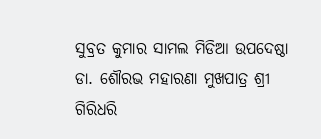ସୁବ୍ରତ କୁମାର ସାମଲ ମିଡିଆ ଉପଦେଷ୍ଠା ଡା. ଶୌରଭ ମହାରଣା ମୁଖପାତ୍ର ଶ୍ରୀ ଗିରିଧରି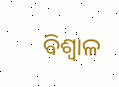ବିଶ୍ଵାଳ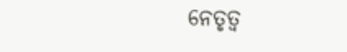ନେତୃତ୍ୱ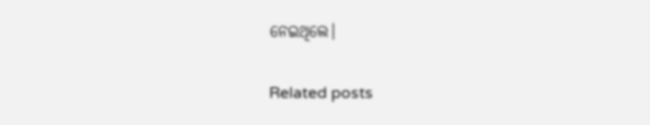ନେଇଥିଲେ।

Related posts